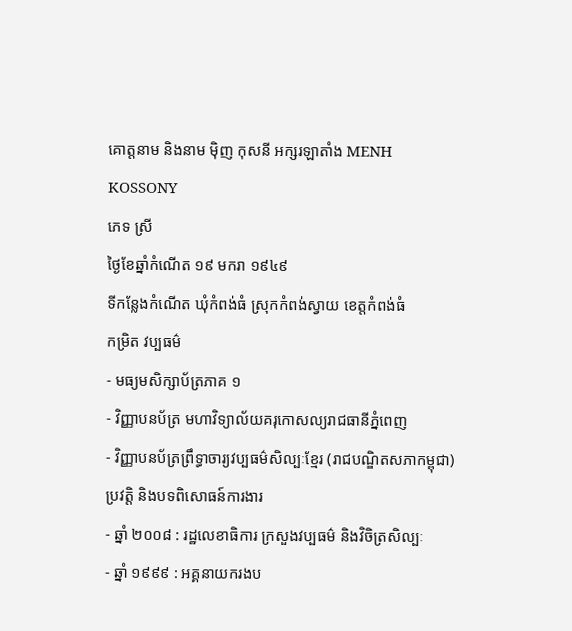គោត្តនាម និងនាម ម៉ិញ កុសនី អក្សរឡាតាំង MENH KOSSONY
ភេទ ស្រី
ថ្ងៃខែឆ្នាំកំណើត ១៩ មករា ១៩៤៩
ទីកន្លែងកំណើត ឃុំកំពង់ធំ ស្រុកកំពង់ស្វាយ ខេត្តកំពង់ធំ
កម្រិត វប្បធម៌
- មធ្យមសិក្សាប័ត្រភាគ ១
- វិញ្ញាបនប័ត្រ មហាវិទ្យាល័យគរុកោសល្យរាជធានីភ្នំពេញ
- វិញ្ញាបនប័ត្រព្រឹទ្ធាចារ្យវប្បធម៌សិល្បៈខ្មែរ (រាជបណ្ឌិតសភាកម្ពុជា)
ប្រវត្តិ និងបទពិសោធន៍ការងារ
- ឆ្នាំ ២០០៨ : រដ្ឋលេខាធិការ ក្រសួងវប្បធម៌ និងវិចិត្រសិល្បៈ
- ឆ្នាំ ១៩៩៩ : អគ្គនាយករងប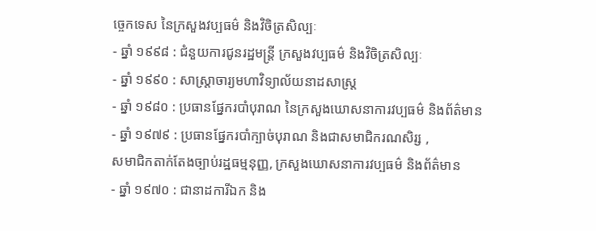ច្ចេកទេស នៃក្រសួងវប្បធម៌ និងវិចិត្រសិល្បៈ
- ឆ្នាំ ១៩៩៨ : ជំនួយការជូនរដ្ឋមន្ត្រី ក្រសួងវប្បធម៌ និងវិចិត្រសិល្បៈ
- ឆ្នាំ ១៩៩០ : សាស្ត្រាចារ្យមហាវិទ្យាល័យនាដសាស្ត្រ
- ឆ្នាំ ១៩៨០ : ប្រធានផ្នែករបាំបុរាណ នៃក្រសួងឃោសនាការវប្បធម៌ និងព័ត៌មាន
- ឆ្នាំ ១៩៧៩ : ប្រធានផ្នែករបាំក្បាច់បុរាណ និងជាសមាជិករណសិរ្ស ,
សមាជិកតាក់តែងច្បាប់រដ្ឋធម្មនុញ្ញ, ក្រសួងឃោសនាការវប្បធម៌ និងព័ត៌មាន
- ឆ្នាំ ១៩៧០ : ជានាដការីឯក និង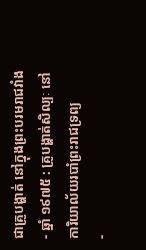ជាគ្រូបង្ហាត់ នៅក្នុងព្រះបរមរាជវាំង
- ឆ្នាំ ១៩៧៥ : គ្រូបង្ហាត់សិល្បៈ នៅការិយាល័យរបាំព្រះរាជទ្រព្យ
-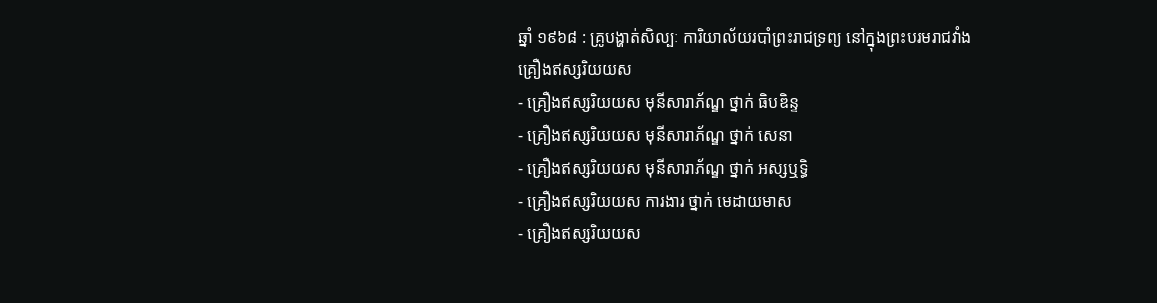ឆ្នាំ ១៩៦៨ : គ្រូបង្ហាត់សិល្បៈ ការិយាល័យរបាំព្រះរាជទ្រព្យ នៅក្នុងព្រះបរមរាជវាំង
គ្រឿងឥស្សរិយយស
- គ្រឿងឥស្សរិយយស មុនីសារាភ័ណ្ឌ ថ្នាក់ ធិបឌិន្ទ
- គ្រឿងឥស្សរិយយស មុនីសារាភ័ណ្ឌ ថ្នាក់ សេនា
- គ្រឿងឥស្សរិយយស មុនីសារាភ័ណ្ឌ ថ្នាក់ អស្សឬទ្ធិ
- គ្រឿងឥស្សរិយយស ការងារ ថ្នាក់ មេដាយមាស
- គ្រឿងឥស្សរិយយស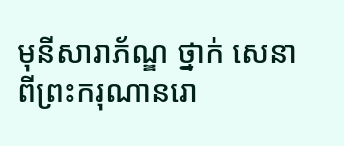មុនីសារាភ័ណ្ឌ ថ្នាក់ សេនា ពីព្រះករុណានរោ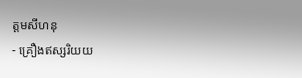ត្តមសីហនុ
- គ្រឿងឥស្សរិយយ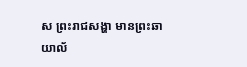ស ព្រះរាជសង្ហា មានព្រះឆាយាល័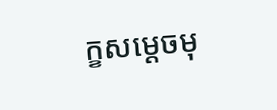ក្ខសម្ដេចមុ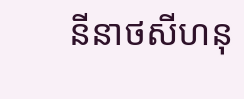នីនាថសីហនុ